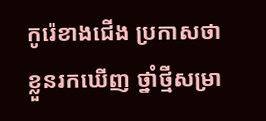កូរ៉េខាងជើង ប្រកាសថា ខ្លួនរកឃើញ ថ្នាំថ្មីសម្រា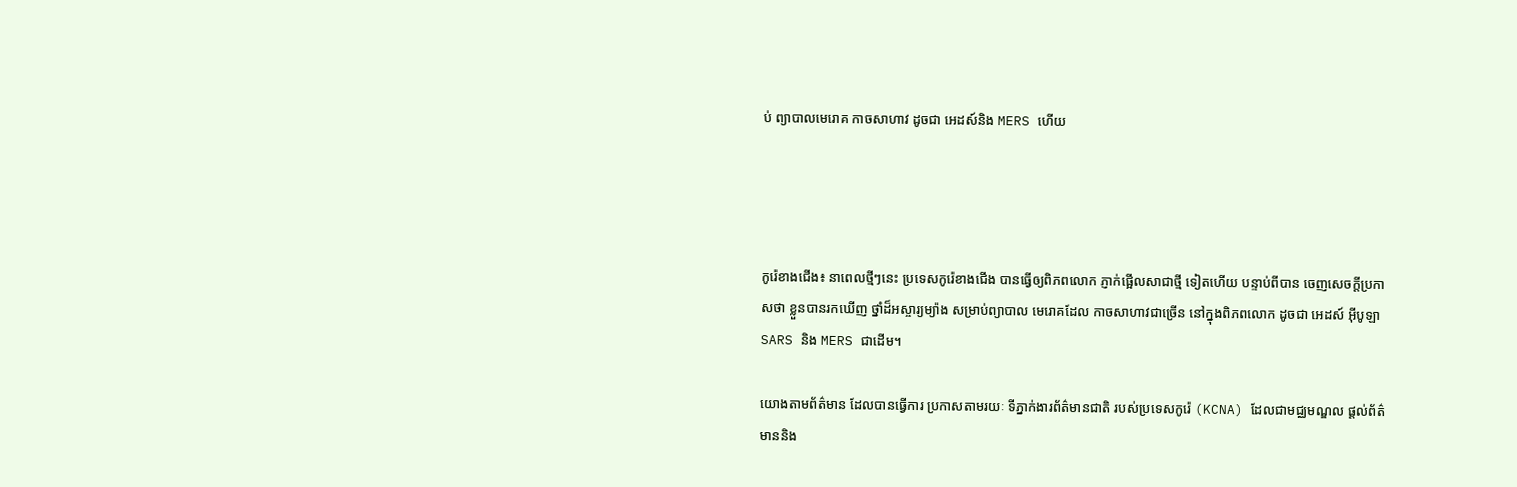ប់ ព្យាបាលមេរោគ កាចសាហាវ ដូចជា អេដស៍និង MERS ហើយ




កូរ៉េខាងជើង៖ នាពេលថ្មីៗនេះ ប្រទេសកូរ៉េខាងជើង បានធ្វើឲ្យពិភពលោក ភ្ញាក់ផ្អើលសាជាថ្មី ទៀតហើយ បន្ទាប់ពីបាន ចេញសេចក្តីប្រកាសថា ខ្លួនបានរកឃើញ ថ្នាំដ៏អស្ចារ្យម្យ៉ាង សម្រាប់ព្យាបាល មេរោគដែល កាចសាហាវជាច្រើន នៅក្នុងពិភពលោក ដូចជា អេដស៍ អ៊ីបូឡា SARS និង MERS ជាដើម។

យោងតាមព័ត៌មាន ដែលបានធ្វើការ ប្រកាសតាមរយៈ ទីភ្នាក់ងារព័ត៌មានជាតិ របស់ប្រទេសកូរ៉េ (KCNA) ដែលជាមជ្ឈមណ្ឌល ផ្តល់ព័ត៌មាននិង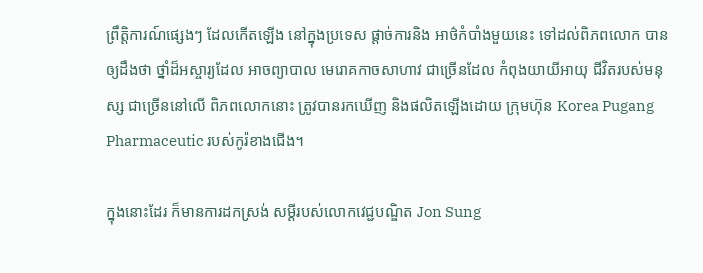ព្រឹត្តិការណ៍ផ្សេងៗ ដែលកើតឡើង នៅក្នុងប្រទេស ផ្តាច់ការនិង អាថ៌កំបាំងមួយនេះ ទៅដល់ពិភពលោក បានឲ្យដឹងថា ថ្នាំដ៏អស្ចារ្យដែល អាចព្យាបាល មេរោគកាចសាហាវ ជាច្រើនដែល កំពុងយាយីអាយុ ជីវិតរបស់មនុស្ស ជាច្រើននៅលើ ពិភពលោកនោះ ត្រូវបានរកឃើញ និងផលិតឡើងដោយ ក្រុមហ៊ុន Korea Pugang Pharmaceutic របស់កូរ៉ខាងជើង។

ក្នុងនោះដែរ ក៏មានការដកស្រង់ សម្តីរបស់លោកវេជ្ជបណ្ឌិត Jon Sung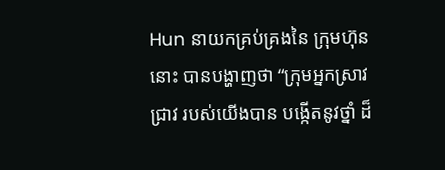Hun នាយកគ្រប់គ្រងនៃ ក្រុមហ៊ុននោះ បានបង្ហាញថា “ក្រុមអ្នកស្រាវជ្រាវ របស់យើងបាន បង្កើតនូវថ្នាំ ដ៏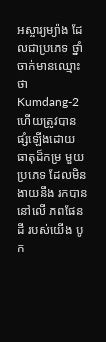អស្ចារ្យម្យ៉ាង ដែលជាប្រភេទ ថ្នាំចាក់មានឈ្មោះថា Kumdang-2 ហើយត្រូវបាន ផ្សំឡើងដោយ ធាតុដ៏កម្រ មួយប្រភេទ ដែលមិនងាយនឹង រកបាននៅលើ ភពផែនដី របស់យើង បូក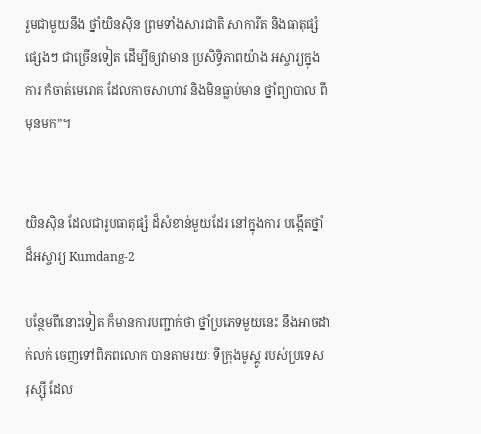រួមជាមួយនឹង ថ្នាំយិនស៊ិន ព្រមទាំងសារជាតិ សាការីត និងធាតុផ្សំផ្សេងៗ ជាច្រើនទៀត ដើម្បីឲ្យវាមាន ប្រសិទ្ធិភាពយ៉ាង អស្ចារ្យក្នុងការ កំចាត់មេរោគ ដែលកាចសាហាវ និងមិនធ្លាប់មាន ថ្នាំព្យាបាល ពីមុនមក”។


យិនស៊ិន ដែលជារូបធាតុផ្សំ ដ៏សំខាន់មួយដែរ នៅក្នុងការ បង្កើតថ្នាំដ៏អស្ចារ្យ Kumdang-2

បន្ថែមពីនោះទៀត ក៏មានការបញ្ជាក់ថា ថ្នាំប្រភេទមួយនេះ នឹងអាចដាក់លក់ ចេញទៅពិភពលោក បានតាមរយៈ ទីក្រុងមូស្គូ របស់ប្រទេស រុស្ស៊ី ដែល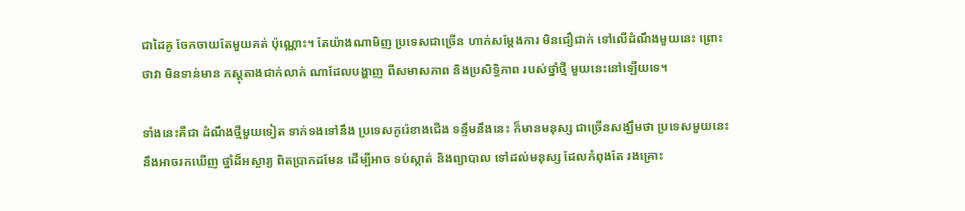ជាដៃគូ ចែកចាយតែមួយគត់ ប៉ុណ្ណោះ។ តែយ៉ាងណាមិញ ប្រទេសជាច្រើន ហាក់សម្តែងការ មិនជឿជាក់ ទៅលើដំណឹងមួយនេះ ព្រោះថាវា មិនទាន់មាន ភស្តុតាងជាក់លាក់ ណាដែលបង្ហាញ ពីសមាសភាព និងប្រសិទ្ធិភាព របស់ថ្នាំថ្មី មួយនេះនៅឡើយទេ។

ទាំងនេះគឺជា ដំណឹងថ្មីមួយទៀត ទាក់ទងទៅនឹង ប្រទេសកូរ៉េខាងជើង ទន្ទឹមនឹងនេះ ក៏មានមនុស្ស ជាច្រើនសង្ឃឹមថា ប្រទេសមួយនេះ នឹងអាចរកឃើញ ថ្នាំដ៏អស្ចារ្យ ពិតប្រាកដមែន ដើម្បីអាច ទប់ស្កាត់ និងព្យាបាល ទៅដល់មនុស្ស ដែលកំពុងតែ រងគ្រោះ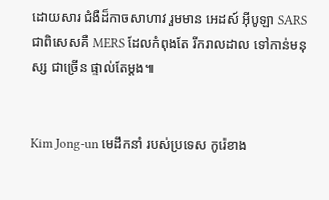ដោយសារ ជំងឺដ៏កាចសាហាវ រួមមាន អេដស៍ អ៊ីបូឡា SARS ជាពិសេសគឺ MERS ដែលកំពុងតែ រីករាលដាល ទៅកាន់មនុស្ស ជាច្រើន ផ្ទាល់តែម្តង៕


Kim Jong-un មេដឹកនាំ របស់ប្រទេស កូរ៉េខាង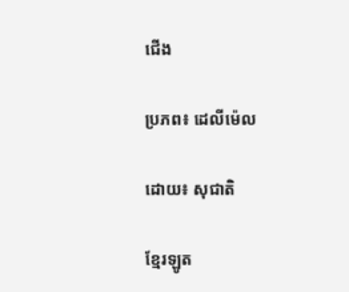ជើង

ប្រភព៖ ដេលីម៉េល

ដោយ៖ សុជាតិ

ខ្មែរឡូត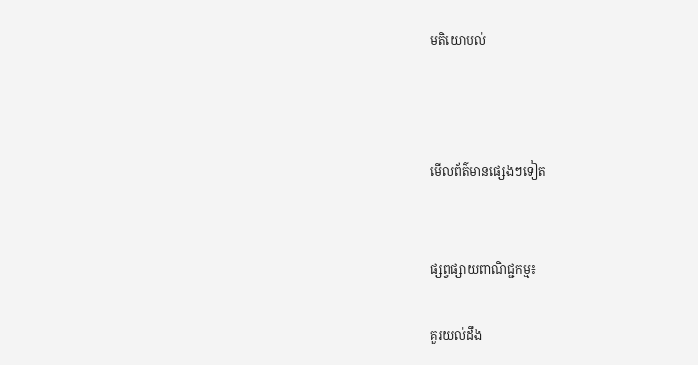មតិយោបល់



មើលព័ត៌មានផ្សេងៗទៀត


ផ្សព្វផ្សាយពាណិជ្ជកម្ម៖

គួរយល់ដឹង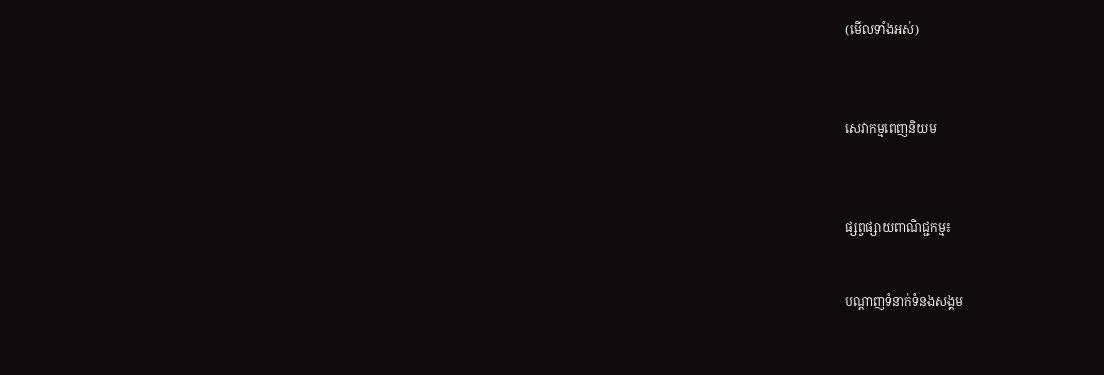(មើលទាំងអស់)



សេវាកម្មពេញនិយម



ផ្សព្វផ្សាយពាណិជ្ជកម្ម៖


បណ្តាញទំនាក់ទំនងសង្គម